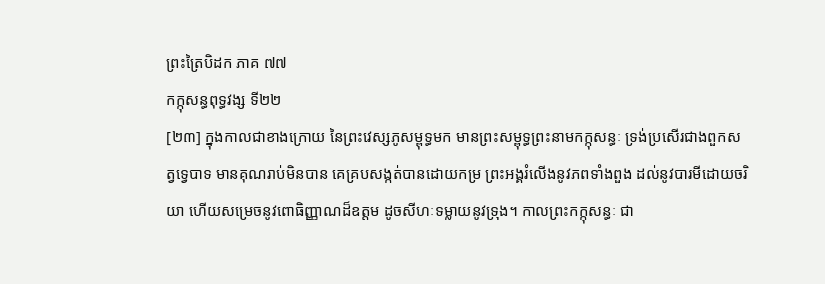ព្រះត្រៃបិដក ភាគ ៧៧
កក្កុសន្ធពុទ្ធវង្ស ទី២២
[២៣] ក្នុងកាលជាខាងក្រោយ នៃព្រះវេស្សភូសម្ពុទ្ធមក មានព្រះសម្ពុទ្ធព្រះនាមកក្កុសន្ធៈ ទ្រង់ប្រសើរជាងពួកសត្វទ្វេបាទ មានគុណរាប់មិនបាន គេគ្របសង្កត់បានដោយកម្រ ព្រះអង្គរំលើងនូវភពទាំងពួង ដល់នូវបារមីដោយចរិយា ហើយសម្រេចនូវពោធិញ្ញាណដ៏ឧត្តម ដូចសីហៈទម្លាយនូវទ្រុង។ កាលព្រះកក្កុសន្ធៈ ជា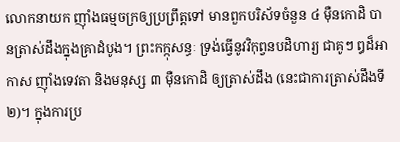លោកនាយក ញ៉ាំងធម្មចក្រឲ្យប្រព្រឹត្តទៅ មានពួកបរិស័ទចំនួន ៤ ម៉ឺនកោដិ បានត្រាស់ដឹងក្នុងគ្រាដំបូង។ ព្រះកក្កុសន្ធៈ ទ្រង់ធ្វើនូវវិកុព្វនបដិហារ្យ ជាគូៗ ឰដ៏អាកាស ញ៉ាំងទេវតា និងមនុស្ស ៣ ម៉ឺនកោដិ ឲ្យត្រាស់ដឹង (នេះជាការត្រាស់ដឹងទី ២)។ ក្នុងការប្រ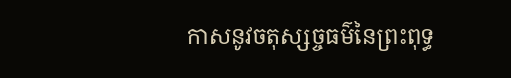កាសនូវចតុស្សច្ចធម៌នៃព្រះពុទ្ធ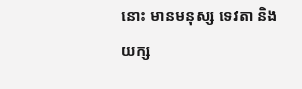នោះ មានមនុស្ស ទេវតា និងយក្ស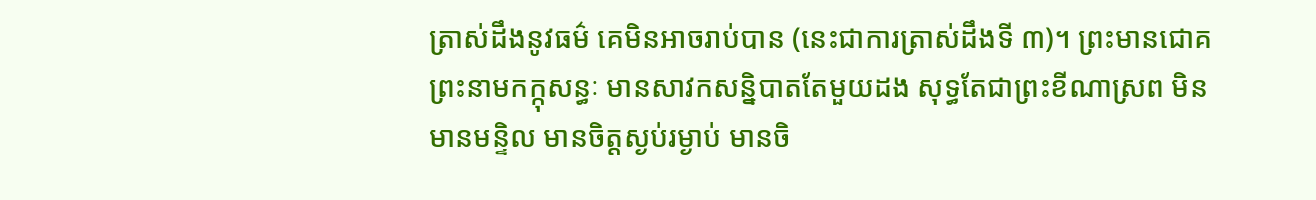ត្រាស់ដឹងនូវធម៌ គេមិនអាចរាប់បាន (នេះជាការត្រាស់ដឹងទី ៣)។ ព្រះមានជោគ ព្រះនាមកក្កុសន្ធៈ មានសាវកសន្និបាតតែមួយដង សុទ្ធតែជាព្រះខីណាស្រព មិនមានមន្ទិល មានចិត្តស្ងប់រម្ងាប់ មានចិ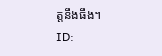ត្តនឹងធឹង។
ID: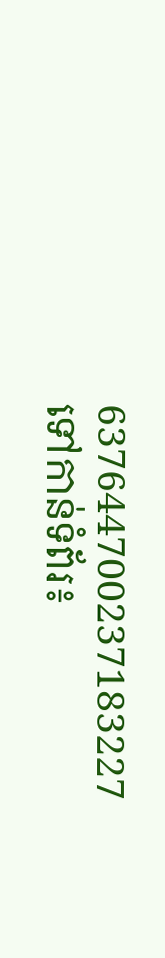637644700237183227
ទៅកាន់ទំព័រ៖